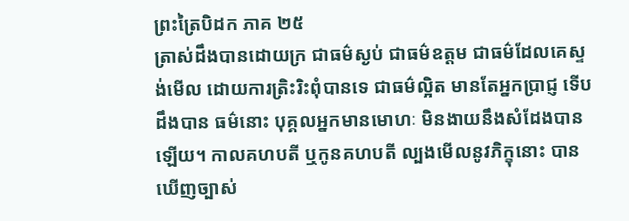ព្រះត្រៃបិដក ភាគ ២៥
ត្រាស់ដឹងបានដោយក្រ ជាធម៌ស្ងប់ ជាធម៌ឧត្តម ជាធម៌ដែលគេស្ទង់មើល ដោយការត្រិះរិះពុំបានទេ ជាធម៌ល្អិត មានតែអ្នកប្រាជ្ញ ទើបដឹងបាន ធម៌នោះ បុគ្គលអ្នកមានមោហៈ មិនងាយនឹងសំដែងបានឡើយ។ កាលគហបតី ឬកូនគហបតី ល្បងមើលនូវភិក្ខុនោះ បានឃើញច្បាស់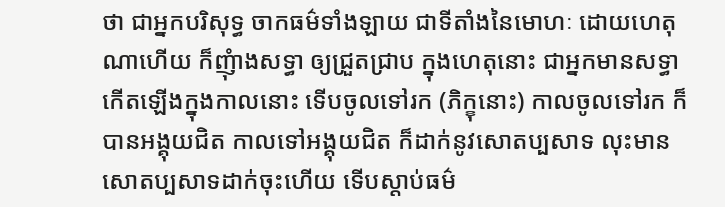ថា ជាអ្នកបរិសុទ្ធ ចាកធម៌ទាំងឡាយ ជាទីតាំងនៃមោហៈ ដោយហេតុណាហើយ ក៏ញុំាងសទ្ធា ឲ្យជ្រួតជ្រាប ក្នុងហេតុនោះ ជាអ្នកមានសទ្ធា កើតឡើងក្នុងកាលនោះ ទើបចូលទៅរក (ភិក្ខុនោះ) កាលចូលទៅរក ក៏បានអង្គុយជិត កាលទៅអង្គុយជិត ក៏ដាក់នូវសោតប្បសាទ លុះមានសោតប្បសាទដាក់ចុះហើយ ទើបស្តាប់ធម៌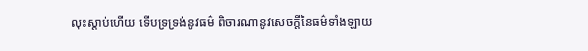លុះស្តាប់ហើយ ទើបទ្រទ្រង់នូវធម៌ ពិចារណានូវសេចក្តីនៃធម៌ទាំងឡាយ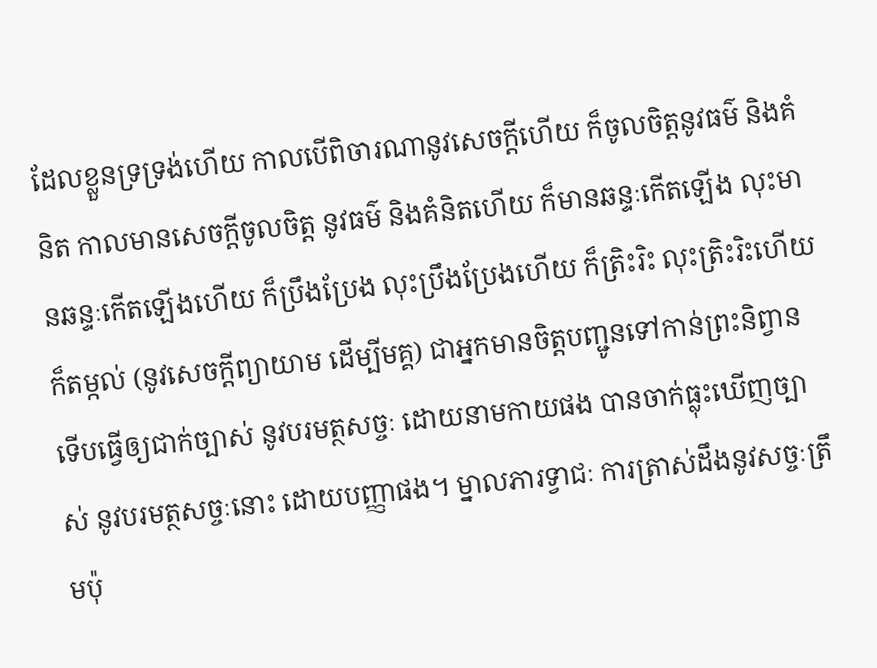ដែលខ្លួនទ្រទ្រង់ហើយ កាលបើពិចារណានូវសេចក្តីហើយ ក៏ចូលចិត្តនូវធម៌ និងគំនិត កាលមានសេចក្តីចូលចិត្ត នូវធម៌ និងគំនិតហើយ ក៏មានឆន្ទៈកើតឡើង លុះមានឆន្ទៈកើតឡើងហើយ ក៏ប្រឹងប្រែង លុះប្រឹងប្រែងហើយ ក៏ត្រិះរិះ លុះត្រិះរិះហើយ ក៏តម្កល់ (នូវសេចក្តីព្យាយាម ដើម្បីមគ្គ) ជាអ្នកមានចិត្តបញ្ជូនទៅកាន់ព្រះនិព្វាន ទើបធ្វើឲ្យជាក់ច្បាស់ នូវបរមត្ថសច្ចៈ ដោយនាមកាយផង បានចាក់ធ្លុះឃើញច្បាស់ នូវបរមត្ថសច្ចៈនោះ ដោយបញ្ញាផង។ ម្នាលភារទ្វាជៈ ការត្រាស់ដឹងនូវសច្ចៈត្រឹមប៉ុ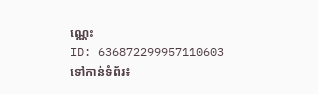ណ្ណេះ
ID: 636872299957110603
ទៅកាន់ទំព័រ៖